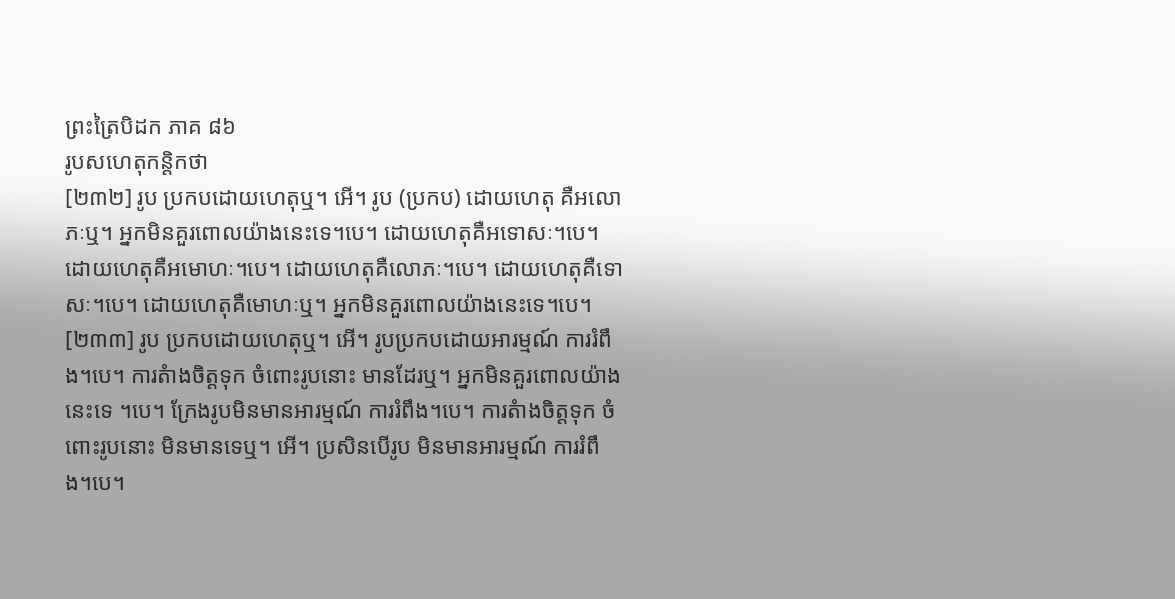ព្រះត្រៃបិដក ភាគ ៨៦
រូបសហេតុកន្តិកថា
[២៣២] រូប ប្រកបដោយហេតុឬ។ អើ។ រូប (ប្រកប) ដោយហេតុ គឺអលោភៈឬ។ អ្នកមិនគួរពោលយ៉ាងនេះទេ។បេ។ ដោយហេតុគឺអទោសៈ។បេ។ ដោយហេតុគឺអមោហៈ។បេ។ ដោយហេតុគឺលោភៈ។បេ។ ដោយហេតុគឺទោសៈ។បេ។ ដោយហេតុគឺមោហៈឬ។ អ្នកមិនគួរពោលយ៉ាងនេះទេ។បេ។
[២៣៣] រូប ប្រកបដោយហេតុឬ។ អើ។ រូបប្រកបដោយអារម្មណ៍ ការរំពឹង។បេ។ ការតំាងចិត្តទុក ចំពោះរូបនោះ មានដែរឬ។ អ្នកមិនគួរពោលយ៉ាងនេះទេ ។បេ។ ក្រែងរូបមិនមានអារម្មណ៍ ការរំពឹង។បេ។ ការតំាងចិត្តទុក ចំពោះរូបនោះ មិនមានទេឬ។ អើ។ ប្រសិនបើរូប មិនមានអារម្មណ៍ ការរំពឹង។បេ។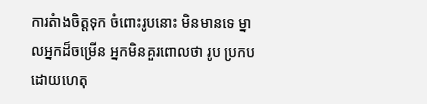ការតំាងចិត្តទុក ចំពោះរូបនោះ មិនមានទេ ម្នាលអ្នកដ៏ចម្រើន អ្នកមិនគួរពោលថា រូប ប្រកបដោយហេតុ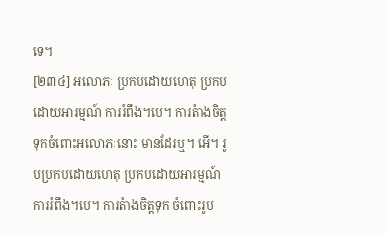ទេ។
[២៣៤] អលោភៈ ប្រកបដោយហេតុ ប្រកបដោយអារម្មណ៍ ការរំពឹង។បេ។ ការតំាងចិត្តទុកចំពោះអលោភៈនោះ មានដែរឬ។ អើ។ រូបប្រកបដោយហេតុ ប្រកបដោយអារម្មណ៍ ការរំពឹង។បេ។ ការតំាងចិត្តទុក ចំពោះរូប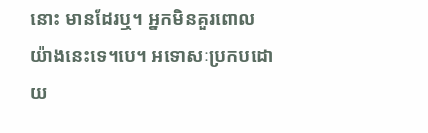នោះ មានដែរឬ។ អ្នកមិនគួរពោលយ៉ាងនេះទេ។បេ។ អទោសៈប្រកបដោយ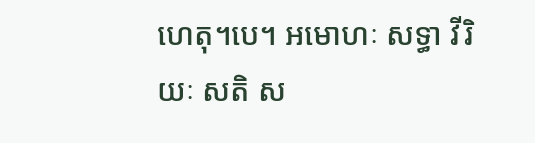ហេតុ។បេ។ អមោហៈ សទ្ធា វីរិយៈ សតិ ស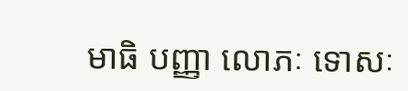មាធិ បញ្ញា លោភៈ ទោសៈ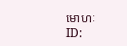មោហៈ
ID: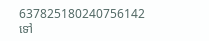637825180240756142
ទៅ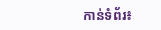កាន់ទំព័រ៖